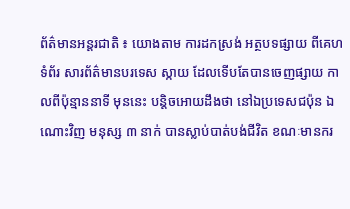ព័ត៌មានអន្តរជាតិ ៖ យោងតាម ការដកស្រង់ អត្ថបទផ្សាយ ពីគេហទំព័រ សារព័ត៌មានបរទេស ស្កាយ ដែលទើបតែបានចេញផ្សាយ កាលពីប៉ុន្មាននាទី មុននេះ បន្តិចអោយដឹងថា នៅឯប្រទេសជប៉ុន ឯ ណោះវិញ មនុស្ស ៣ នាក់ បានស្លាប់បាត់បង់ជីវិត ខណៈមានករ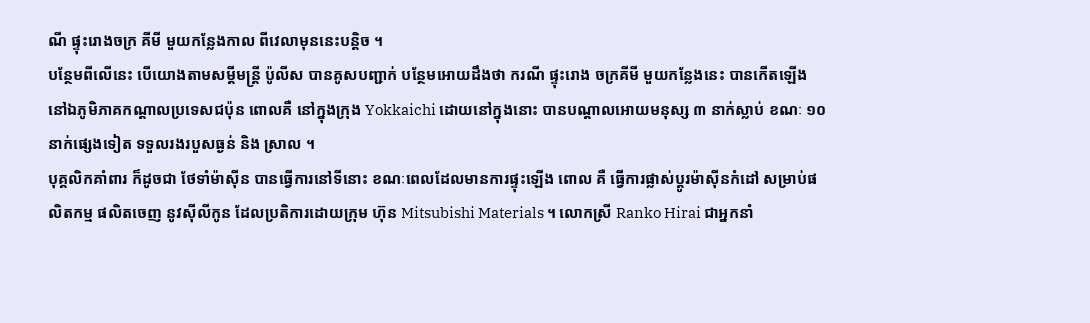ណី ផ្ទុះរោងចក្រ គីមី មួយកន្លែងកាល ពីវេលាមុននេះបន្តិច ។
បន្ថែមពីលើនេះ បើយោងតាមសម្តីមន្រ្តី ប៉ូលីស បានគូសបញ្ជាក់ បន្ថែមអោយដឹងថា ករណី ផ្ទុះរោង ចក្រគីមី មួយកន្លែងនេះ បានកើតឡើង នៅឯភូមិភាគកណ្តាលប្រទេសជប៉ុន ពោលគឺ នៅក្នុងក្រុង Yokkaichi ដោយនៅក្នុងនោះ បានបណ្តាលអោយមនុស្ស ៣ នាក់ស្លាប់ ខណៈ ១០ នាក់ផ្សេងទៀត ទទួលរងរបួសធ្ងន់ និង ស្រាល ។
បុគ្គលិកគាំពារ ក៏ដូចជា ថែទាំម៉ាស៊ីន បានធ្វើការនៅទីនោះ ខណៈពេលដែលមានការផ្ទុះឡើង ពោល គឺ ធ្វើការផ្លាស់ប្តូរម៉ាស៊ីនកំដៅ សម្រាប់ផលិតកម្ម ផលិតចេញ នូវស៊ីលីកូន ដែលប្រតិការដោយក្រុម ហ៊ុន Mitsubishi Materials ។ លោកស្រី Ranko Hirai ជាអ្នកនាំ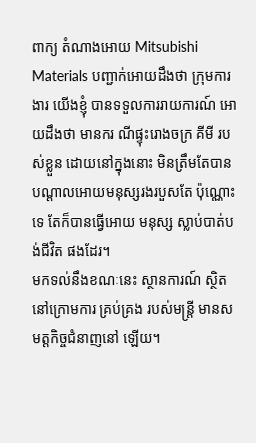ពាក្យ តំណាងអោយ Mitsubishi Materials បញ្ជាក់អោយដឹងថា ក្រុមការងារ យើងខ្ញុំ បានទទួលការរាយការណ៍ អោយដឹងថា មានករ ណីផ្ទុះរោងចក្រ គីមី របស់ខ្លួន ដោយនៅក្នុងនោះ មិនត្រឹមតែបាន បណ្តាលអោយមនុស្សរងរបួសតែ ប៉ុណ្ណោះទេ តែក៏បានធ្វើអោយ មនុស្ស ស្លាប់បាត់បង់ជីវិត ផងដែរ។
មកទល់នឹងខណៈនេះ ស្ថានការណ៍ ស្ថិតនៅក្រោមការ គ្រប់គ្រង របស់មន្រ្តី មានសមត្តកិច្ចជំនាញនៅ ឡើយ។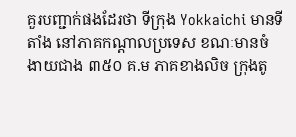គួរបញ្ជាក់ផងដែរថា ទីក្រុង Yokkaichi មានទីតាំង នៅភាគកណ្តាលប្រទេស ខណៈមានចំ ងាយជាង ៣៥០ គ.ម ភាគខាងលិច ក្រុងតូ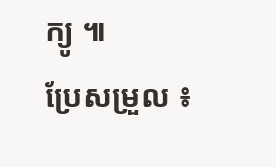ក្យូ ៕
ប្រែសម្រួល ៖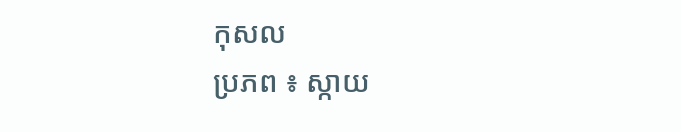កុសល
ប្រភព ៖ ស្កាយ